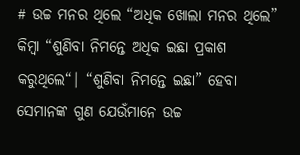# ଉଚ୍ଚ ମନର ଥିଲେ “ଅଧିକ ଖୋଲା ମନର ଥିଲେ” କିମ୍ବା “ଶୁଣିବା ନିମନ୍ତେ ଅଧିକ ଇଛା ପ୍ରକାଶ କରୁଥିଲେ“| “ଶୁଣିବା ନିମନ୍ତେ ଇଛା” ହେବା ସେମାନଙ୍କ ଗୁଣ ଯେଉଁମାନେ ଉଚ୍ଚ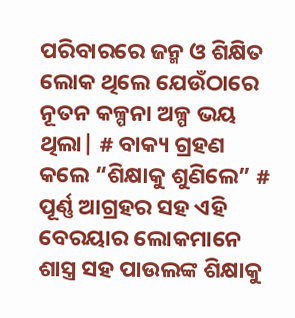ପରିବାରରେ ଜନ୍ମ ଓ ଶିକ୍ଷିତ ଲୋକ ଥିଲେ ଯେଉଁଠାରେ ନୂତନ କଳ୍ପନା ଅଳ୍ପ ଭୟ ଥିଲା| # ବାକ୍ୟ ଗ୍ରହଣ କଲେ “ଶିକ୍ଷାକୁ ଶୁଣିଲେ” # ପୂର୍ଣ୍ଣ ଆଗ୍ରହର ସହ ଏହି ବେରୟାର ଲୋକମାନେ ଶାସ୍ତ୍ର ସହ ପାଉଲଙ୍କ ଶିକ୍ଷାକୁ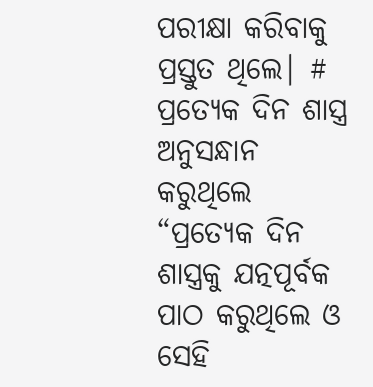ପରୀକ୍ଷା କରିବାକୁ ପ୍ରସ୍ତୁତ ଥିଲେ| # ପ୍ରତ୍ୟେକ ଦିନ ଶାସ୍ତ୍ର ଅନୁସନ୍ଧାନ କରୁଥିଲେ “ପ୍ରତ୍ୟେକ ଦିନ ଶାସ୍ତ୍ରକୁ ଯତ୍ନପୂର୍ବକ ପାଠ କରୁଥିଲେ ଓ ସେହି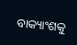ବାକ୍ୟାଂଶକୁ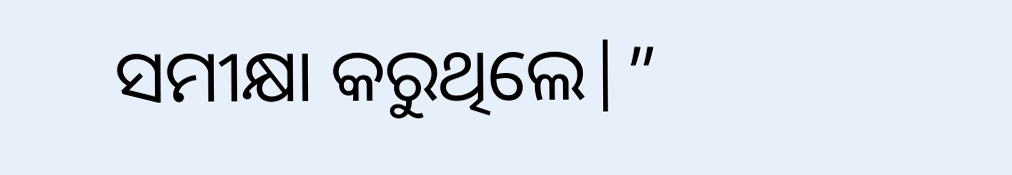ସମୀକ୍ଷା କରୁଥିଲେ|”